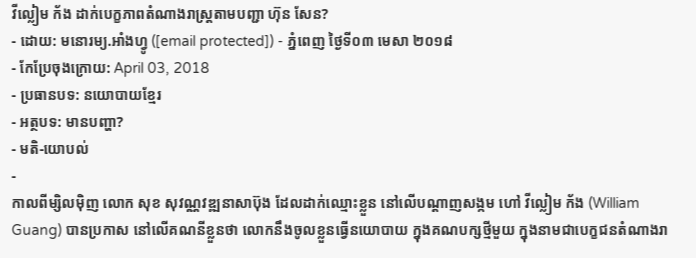វីល្លៀម ក័ង ដាក់បេក្ខភាពតំណាងរាស្ត្រតាមបញ្ជា ហ៊ុន សែន?
- ដោយ: មនោរម្យ.អាំងហ្វូ ([email protected]) - ភ្នំពេញ ថ្ងៃទី០៣ មេសា ២០១៨
- កែប្រែចុងក្រោយ: April 03, 2018
- ប្រធានបទ: នយោបាយខ្មែរ
- អត្ថបទ: មានបញ្ហា?
- មតិ-យោបល់
-
កាលពីម្សិលម៉ិញ លោក សុខ សុវណ្ណវឌ្ឍនាសាប៊ុង ដែលដាក់ឈ្មោះខ្លួន នៅលើបណ្ដាញសង្កម ហៅ វីល្លៀម ក័ង (William Guang) បានប្រកាស នៅលើគណនីខ្លួនថា លោកនឹងចូលខ្លួនធ្វេីនយោបាយ ក្នុងគណបក្សថ្មីមួយ ក្នុងនាមជាបេក្ខជនតំណាងរា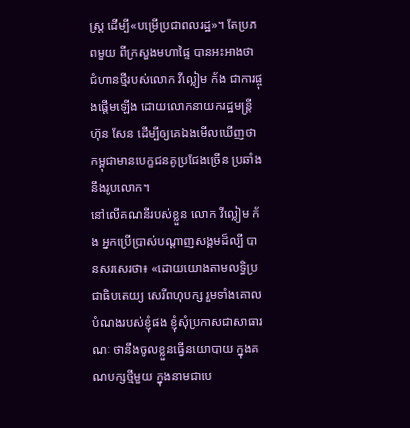ស្ត្រ ដើម្បី«បម្រើប្រជាពលរដ្ឋ»។ តែប្រភពមួយ ពីក្រសួងមហាផ្ទៃ បានអះអាងថា ជំហានថ្មីរបស់លោក វីល្លៀម ក័ង ជាការផ្ចុងផ្ដើមឡើង ដោយលោកនាយករដ្ឋមន្ត្រី ហ៊ុន សែន ដើម្បីឲ្យគេឯងមើលឃើញថា កម្ពុជាមានបេក្ខជនគូប្រជែងច្រើន ប្រឆាំងនឹងរូបលោក។
នៅលើគណនីរបស់ខ្លួន លោក វីល្លៀម ក័ង អ្នកប្រើប្រាស់បណ្ដាញសង្គមដ៏ល្បី បានសរសេរថា៖ «ដោយយោងតាមលទ្ធិប្រជាធិបតេយ្យ សេរីពហុបក្ស រួមទាំងគោលបំណងរបស់ខ្ញុំផង ខ្ញុំសុំប្រកាសជាសាធារណៈ ថានឹងចូលខ្លួនធ្វេីនយោបាយ ក្នុងគណបក្សថ្មីមួយ ក្នុងនាមជាបេ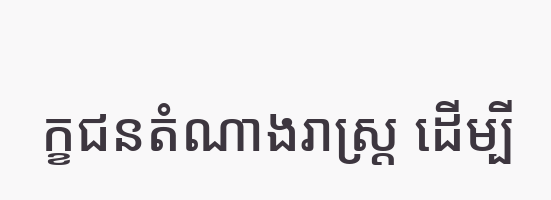ក្ខជនតំណាងរាស្ត្រ ដេីម្បី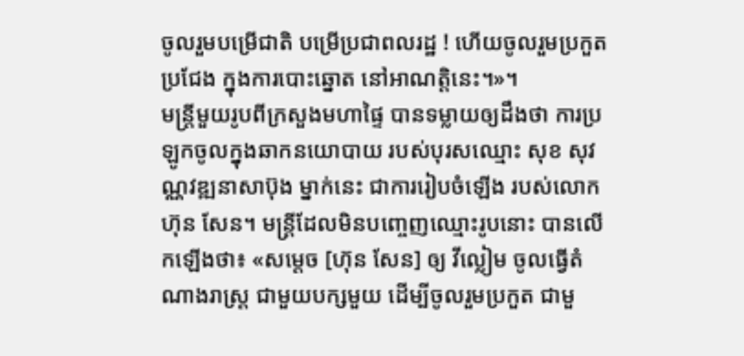ចូលរួមបម្រេីជាតិ បម្រេីប្រជាពលរដ្ឋ ! ហេីយចូលរួមប្រកួតប្រជែង ក្នុងការបោះឆ្នោត នៅអាណត្តិនេះ។»។
មន្ត្រីមួយរូបពីក្រសួងមហាផ្ទៃ បានទម្លាយឲ្យដឹងថា ការប្រឡូកចូលក្នុងឆាកនយោបាយ របស់បុរសឈ្មោះ សុខ សុវណ្ណវឌ្ឍនាសាប៊ុង ម្នាក់នេះ ជាការរៀបចំឡើង របស់លោក ហ៊ុន សែន។ មន្ត្រីដែលមិនបញ្ចេញឈ្មោះរូបនោះ បានលើកឡើងថា៖ «សម្ដេច [ហ៊ុន សែន] ឲ្យ វីល្លៀម ចូលធ្វើតំណាងរាស្ត្រ ជាមួយបក្សមួយ ដើម្បីចូលរួមប្រកួត ជាមួ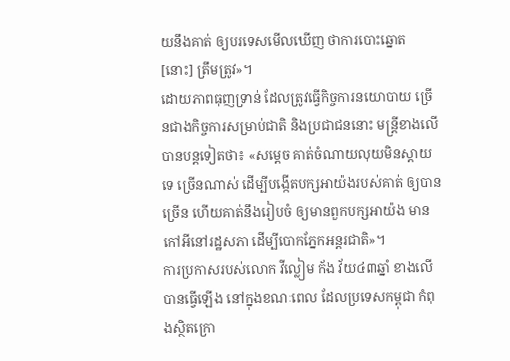យនឹងគាត់ ឲ្យបរទេសមើលឃើញ ថាការបោះឆ្នោត [នោះ] ត្រឹមត្រូវ»។
ដោយភាពធុញទ្រាន់ ដែលត្រូវធ្វើកិច្ចការនយោបាយ ច្រើនជាងកិច្ចការសម្រាប់ជាតិ និងប្រជាជននោះ មន្ត្រីខាងលើបានបន្តទៀតថា៖ «សម្ដេច គាត់ចំណាយលុយមិនស្ដាយទេ ច្រើនណាស់ ដើម្បីបង្កើតបក្សអាយ៉ងរបស់គាត់ ឲ្យបានច្រើន ហើយគាត់នឹងរៀបចំ ឲ្យមានពួកបក្សអាយ៉ង មានកៅអីនៅរដ្ឋសភា ដើម្បីបោកភ្នែកអន្តរជាតិ»។
ការប្រកាសរបស់លោក វីល្លៀម ក័ង វ័យ៤៣ឆ្នាំ ខាងលើ បានធ្វើឡើង នៅក្នុងខណៈពេល ដែលប្រទេសកម្ពុជា កំពុងស្ថិតក្រោ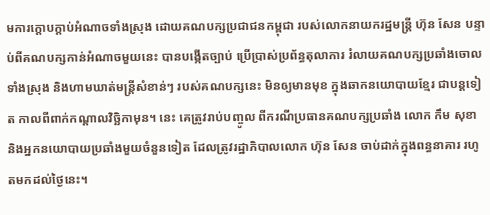មការក្ដោបក្ដាប់អំណាចទាំងស្រុង ដោយគណបក្សប្រជាជនកម្ពុជា របស់លោកនាយករដ្ឋមន្ត្រី ហ៊ុន សែន បន្ទាប់ពីគណបក្សកាន់អំណាចមួយនេះ បានបង្កើតច្បាប់ ប្រើប្រាស់ប្រព័ន្ធតុលាការ រំលាយគណបក្សប្រឆាំងចោលទាំងស្រុង និងហាមឃាត់មន្ត្រីសំខាន់ៗ របស់គណបក្សនេះ មិនឲ្យមានមុខ ក្នុងឆាកនយោបាយខ្មែរ ជាបន្តទៀត កាលពីពាក់កណ្ដាលវិច្ឆិកាមុន។ នេះ គេត្រូវរាប់បញ្ចូល ពីករណីប្រធានគណបក្សប្រឆាំង លោក កឹម សុខា និងអ្នកនយោបាយប្រឆាំងមួយចំនួនទៀត ដែលត្រូវរដ្ឋាភិបាលលោក ហ៊ុន សែន ចាប់ដាក់ក្នុងពន្ធនាគារ រហូតមកដល់ថ្ងៃនេះ។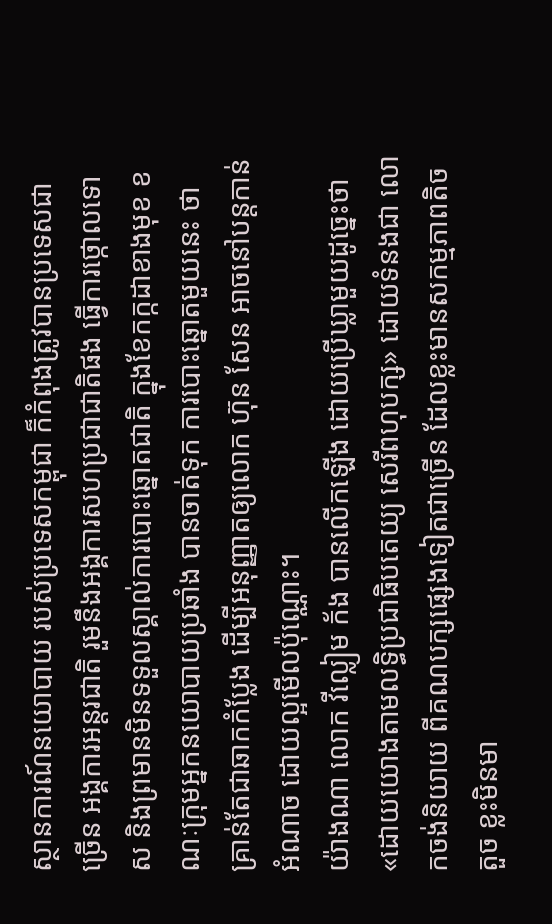ស្ថានការណ៍នយោបាយ របស់ប្រទេសកម្ពុជា ក៏កំពុងត្រូវបានប្រទេសជាច្រើន អង្គការអន្តរជាតិ រួមនឹងអង្គការសហប្រជាជាតិផង ធ្វើការថ្កោលទោស និងព្រមានមិនទទួលស្គាល់ការបោះឆ្នោតជាតិ ក្នុងខែកក្កដាខាងមុខ ខណៈក្រុមអ្នកនយោបាយប្រឆាំង បានចាត់ទុក ការបោះឆ្នោតមួយនេះ ថាគ្រាន់តែជាឆាកកំប្លែង ដើម្បីអនុញ្ញាតឲ្យលោក ហ៊ុន សែន អាចនៅបន្តកាន់អំណាច ដោយល្អមើលប៉ុណ្ណោះ។
យ៉ាងណា លោក វីល្លៀម ក័ង បានលើកឡើង ដោយប្រើឃ្លាមួយដូច្នេះថា «ដោយយោងតាមលទ្ធិប្រជាធិបតេយ្យ សេរីពហុបក្ស» ដោយទំនងជា លោកចង់និយាយ ពីគណបក្សផ្សេងទៀតជាច្រើន ដែលខ្លះមានសកម្មភាពតិចតួច ខ្លះមិនមា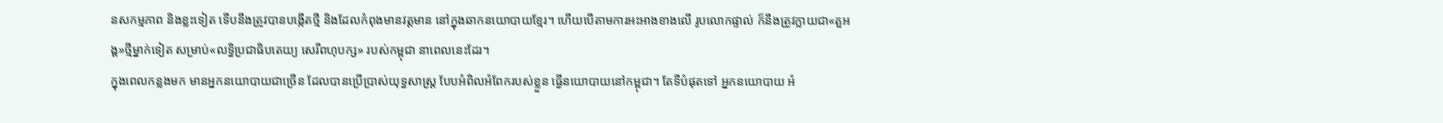នសកម្មភាព និងខ្លះទៀត ទើបនឹងត្រូវបានបង្កើតថ្មី និងដែលកំពុងមានវត្តមាន នៅក្នុងឆាកនយោបាយខ្មែរ។ ហើយបើតាមការអះអាងខាងលើ រូបលោកផ្ទាល់ ក៏នឹងត្រូវក្លាយជា«តួអង្គ»ថ្មីម្នាក់ទៀត សម្រាប់«លទ្ធិប្រជាធិបតេយ្យ សេរីពហុបក្ស» របស់កម្ពុជា នាពេលនេះដែរ។
ក្នុងពេលកន្លងមក មានអ្នកនយោបាយជាច្រើន ដែលបានប្រើប្រាស់យុទ្ធសាស្ត្រ បែបអំពិលអំពែករបស់ខ្លួន ធ្វើនយោបាយនៅកម្ពុជា។ តែទីបំផុតទៅ អ្នកនយោបាយ អំ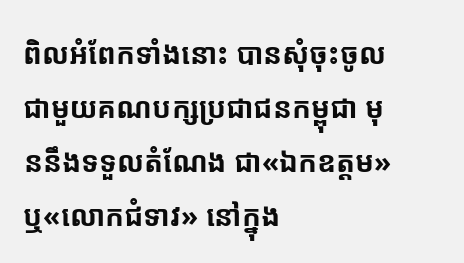ពិលអំពែកទាំងនោះ បានសុំចុះចូល ជាមួយគណបក្សប្រជាជនកម្ពុជា មុននឹងទទួលតំណែង ជា«ឯកឧត្ដម» ឬ«លោកជំទាវ» នៅក្នុង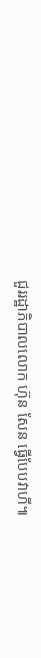ជួររដ្ឋាភិបាលលោក ហ៊ុន សែន ធ្វើបែបវាហី៕